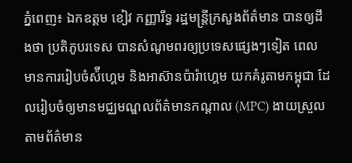ភ្នំពេញ៖ ឯកឧត្តម ខៀវ កញ្ញារីទ្ធ រដ្ឋមន្ត្រីក្រសួងព័ត៌មាន បានឲ្យដឹងថា ប្រតិភូបរទេស បានសំណូមពរឲ្យប្រទេសផ្សេងៗទៀត ពេលមានការរៀបចំស៉ីហ្គេម និងអាស៊ានប៉ារ៉ាហ្គេម យកគំរូតាមកម្ពុជា ដែលរៀបចំឲ្យមានមជ្ឈមណ្ឌលព័ត៌មានកណ្តាល (MPC) ងាយស្រួលតាមព័ត៌មាន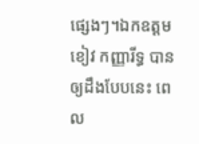ផ្សេងៗ។ឯកឧត្តម ខៀវ កញ្ញារីទ្ធ បានឲ្យដឹងបែបនេះ ពេល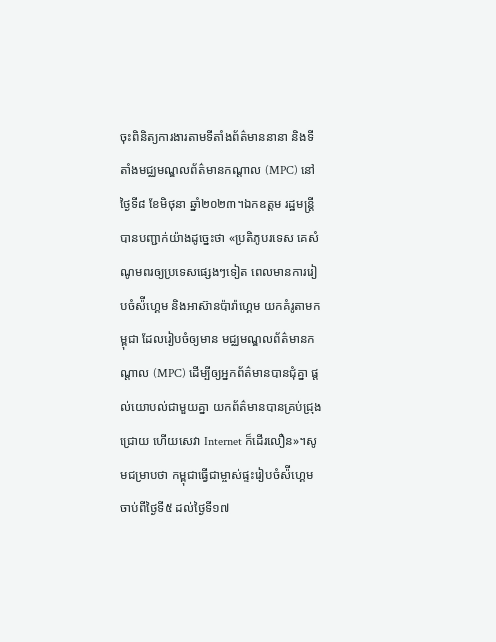ចុះពិនិត្យការងារតាមទីតាំងព័ត៌មាននានា និងទីតាំងមជ្ឈមណ្ឌលព័ត៌មានកណ្តាល (MPC) នៅថ្ងៃទី៨ ខែមិថុនា ឆ្នាំ២០២៣។ឯកឧត្តម រដ្ឋមន្ត្រី បានបញ្ជាក់យ៉ាងដូច្នេះថា «ប្រតិភូបរទេស គេសំណូមពរឲ្យប្រទេសផ្សេងៗទៀត ពេលមានការរៀបចំស៉ីហ្គេម និងអាស៊ានប៉ារ៉ាហ្គេម យកគំរូតាមកម្ពុជា ដែលរៀបចំឲ្យមាន មជ្ឈមណ្ឌលព័ត៌មានកណ្តាល (MPC) ដើម្បីឲ្យអ្នកព័ត៌មានបានជុំគ្នា ផ្តល់យោបល់ជាមួយគ្នា យកព័ត៌មានបានគ្រប់ជ្រុងជ្រោយ ហើយសេវា Internet ក៏ដើរលឿន»។សូមជម្រាបថា កម្ពុជាធ្វើជាម្ចាស់ផ្ទះរៀបចំស៉ីហ្គេម ចាប់ពីថ្ងៃទី៥ ដល់ថ្ងៃទី១៧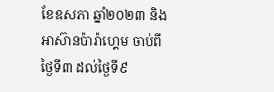ខែឧសភា ឆ្នាំ២០២៣ និងអាស៊ានប៉ារ៉ាហ្គេម ចាប់ពីថ្ងៃទី៣ ដល់ថ្ងៃទី៩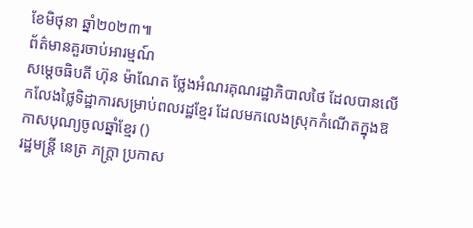ខែមិថុនា ឆ្នាំ២០២៣៕
ព័ត៌មានគួរចាប់អារម្មណ៍
សម្ដេចធិបតី ហ៊ុន ម៉ាណែត ថ្លែងអំណរគុណរដ្ឋាភិបាលថៃ ដែលបានលើកលែងថ្លៃទិដ្ឋាការសម្រាប់ពលរដ្ឋខ្មែរ ដែលមកលេងស្រុកកំណើតក្នុងឱកាសបុណ្យចូលឆ្នាំខ្មែរ ()
រដ្ឋមន្ត្រី នេត្រ ភក្ត្រា ប្រកាស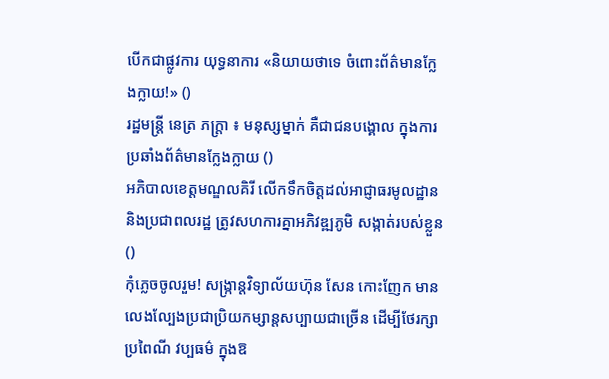បើកជាផ្លូវការ យុទ្ធនាការ «និយាយថាទេ ចំពោះព័ត៌មានក្លែងក្លាយ!» ()
រដ្ឋមន្ត្រី នេត្រ ភក្ត្រា ៖ មនុស្សម្នាក់ គឺជាជនបង្គោល ក្នុងការប្រឆាំងព័ត៌មានក្លែងក្លាយ ()
អភិបាលខេត្តមណ្ឌលគិរី លើកទឹកចិត្តដល់អាជ្ញាធរមូលដ្ឋាន និងប្រជាពលរដ្ឋ ត្រូវសហការគ្នាអភិវឌ្ឍភូមិ សង្កាត់របស់ខ្លួន ()
កុំភ្លេចចូលរួម! សង្ក្រាន្តវិទ្យាល័យហ៊ុន សែន កោះញែក មានលេងល្បែងប្រជាប្រិយកម្សាន្តសប្បាយជាច្រើន ដើម្បីថែរក្សាប្រពៃណី វប្បធម៌ ក្នុងឱ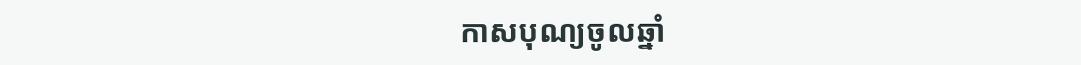កាសបុណ្យចូលឆ្នាំ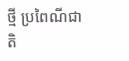ថ្មី ប្រពៃណីជាតិ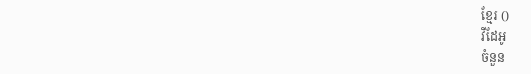ខ្មែរ ()
វីដែអូ
ចំនួន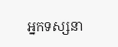អ្នកទស្សនា